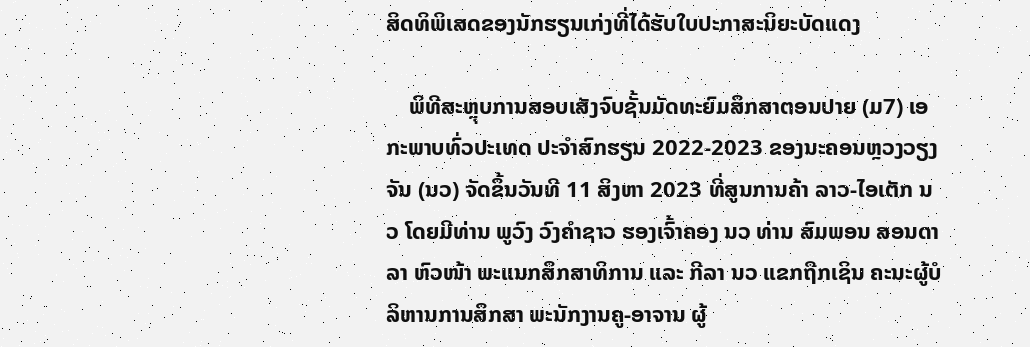ສິດທິພິເສດຂອງນັກຮຽນເກ່ງທີ່ໄດ້ຮັບໃບປະກາສະນິຍະບັດແດງ

    ພິທີສະຫຼຸບການສອບເສັງຈົບຊັ້ນມັດທະຍົມສຶກສາຕອນປາຍ (ມ7) ເອກະພາບທົ່ວປະເທດ ປະຈໍາສົກຮຽນ 2022-2023 ຂອງນະຄອນຫຼວງວຽງຈັນ (ນວ) ຈັດຂຶ້ນວັນທີ 11 ສິງຫາ 2023 ທີ່ສູນການຄ້າ ລາວ-ໄອເຕັກ ນວ ໂດຍມີທ່ານ ພູວົງ ວົງຄຳຊາວ ຮອງເຈົ້າຄອງ ນວ ທ່ານ ສົມພອນ ສອນດາລາ ຫົວໜ້າ ພະແນກສຶກສາທິການ ແລະ ກີລາ ນວ ແຂກຖືກເຊິນ ຄະນະຜູ້ບໍລິຫານການສຶກສາ ພະນັກງານຄູ-ອາຈານ ຜູ້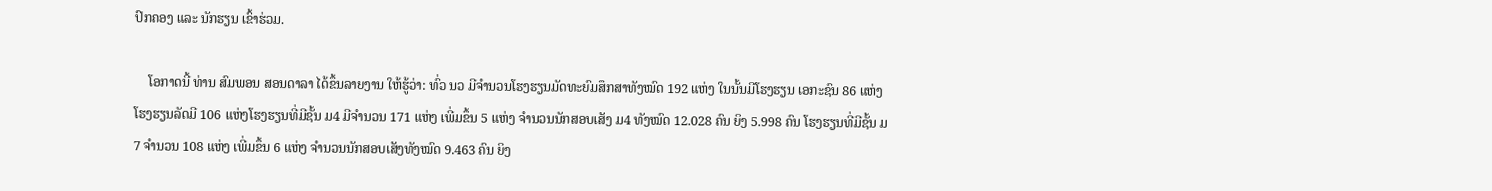ປົກຄອງ ແລະ ນັກຮຽນ ເຂົ້າຮ່ວມ.

    ໂອກາດນີ້ ທ່ານ ສົມພອນ ສອນດາລາ ໄດ້ຂຶ້ນລາຍງານ ໃຫ້ຮູ້ວ່າ: ທົ່ວ ນວ ມີຈຳນວນໂຮງຮຽນມັດທະຍົມສຶກສາທັງໝົດ 192 ແຫ່ງ ໃນນັ້ນມີໂຮງຮຽນ ເອກະຊົນ 86 ແຫ່ງ ໂຮງຮຽນລັດມີ 106 ແຫ່ງໂຮງຮຽນທີ່ມີຊັ້ນ ມ4 ມີຈຳນວນ 171 ແຫ່ງ ເພີ່ມຂຶ້ນ 5 ແຫ່ງ ຈຳນວນນັກສອບເສັງ ມ4 ທັງໝົດ 12.028 ຄົນ ຍິງ 5.998 ຄົນ ໂຮງຮຽນທີ່ມີຊັ້ນ ມ7 ຈຳນວນ 108 ແຫ່ງ ເພີ່ມຂຶ້ນ 6 ແຫ່ງ ຈໍານວນນັກສອບເສັງທັງໝົດ 9.463 ຄົນ ຍິງ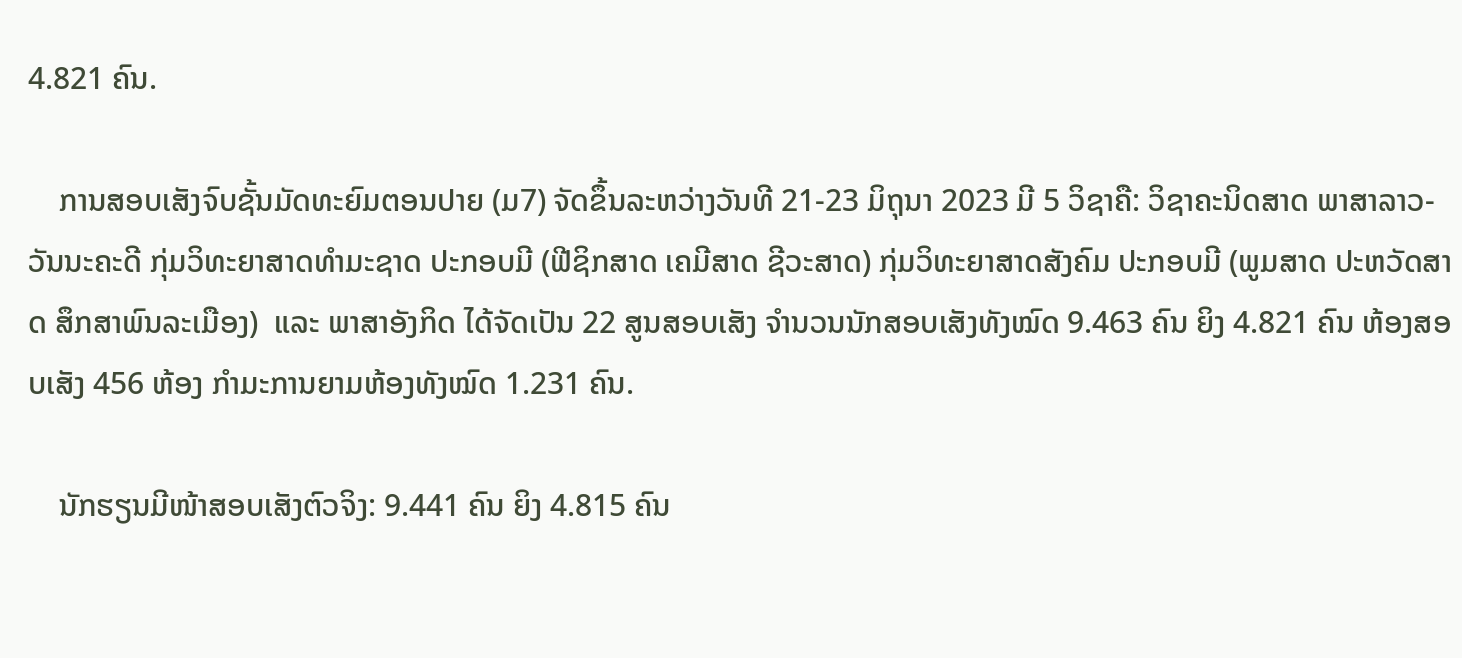4.821 ຄົນ.

    ການສອບເສັງຈົບຊັ້ນມັດທະຍົມຕອນປາຍ (ມ7) ຈັດຂຶ້ນລະຫວ່າງວັນທີ 21-23 ມິຖຸນາ 2023 ມີ 5 ວິຊາຄື: ວິຊາຄະນິດສາດ ພາສາລາວ-ວັນນະຄະດີ ກຸ່ມວິທະຍາສາດທຳມະຊາດ ປະກອບມີ (ຟີຊິກສາດ ເຄມີສາດ ຊີວະສາດ) ກຸ່ມວິທະຍາສາດສັງຄົມ ປະກອບມີ (ພູມສາດ ປະຫວັດສາດ ສຶກສາພົນລະເມືອງ)  ແລະ ພາສາອັງກິດ ໄດ້ຈັດເປັນ 22 ສູນສອບເສັງ ຈໍານວນນັກສອບເສັງທັງໝົດ 9.463 ຄົນ ຍິງ 4.821 ຄົນ ຫ້ອງສອບເສັງ 456 ຫ້ອງ ກໍາມະການຍາມຫ້ອງທັງໝົດ 1.231 ຄົນ.

    ນັກຮຽນມີໜ້າສອບເສັງຕົວຈິງ: 9.441 ຄົນ ຍິງ 4.815 ຄົນ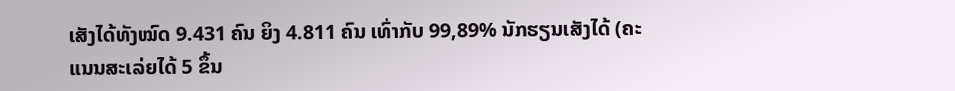ເສັງໄດ້ທັງໝົດ 9.431 ຄົນ ຍິງ 4.811 ຄົນ ເທົ່າກັບ 99,89% ນັກຮຽນເສັງໄດ້ (ຄະແນນສະເລ່ຍໄດ້ 5 ຂຶ້ນ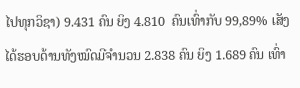ໄປທຸກວິຊາ) 9.431 ຄົນ ຍິງ 4.810  ຄົນເທົ່າກັບ 99,89% ເສັງໄດ້ຮອບດ້ານທັງໝົດມີຈຳນວນ 2.838 ຄົນ ຍິງ 1.689 ຄົນ ເທົ່າ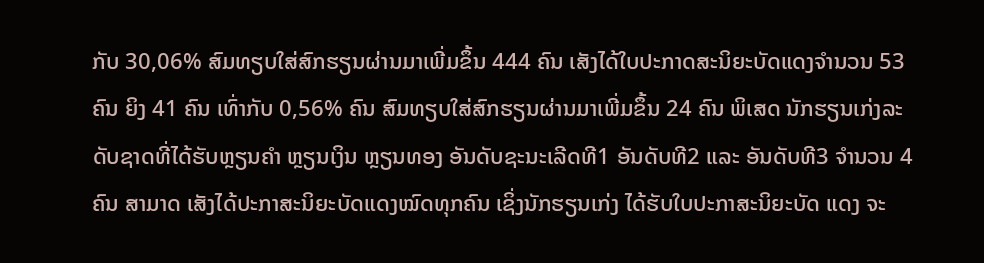ກັບ 30,06% ສົມທຽບໃສ່ສົກຮຽນຜ່ານມາເພີ່ມຂຶ້ນ 444 ຄົນ ເສັງໄດ້ໃບປະກາດສະນິຍະບັດແດງຈຳນວນ 53 ຄົນ ຍິງ 41 ຄົນ ເທົ່າກັບ 0,56% ຄົນ ສົມທຽບໃສ່ສົກຮຽນຜ່ານມາເພີ່ມຂຶ້ນ 24 ຄົນ ພິເສດ ນັກຮຽນເກ່ງລະດັບຊາດທີ່ໄດ້ຮັບຫຼຽນຄຳ ຫຼຽນເງິນ ຫຼຽນທອງ ອັນດັບຊະນະເລີດທີ1 ອັນດັບທີ2 ແລະ ອັນດັບທີ3 ຈຳນວນ 4 ຄົນ ສາມາດ ເສັງໄດ້ປະກາສະນິຍະບັດແດງໝົດທຸກຄົນ ເຊິ່ງນັກຮຽນເກ່ງ ໄດ້ຮັບໃບປະກາສະນິຍະບັດ ແດງ ຈະ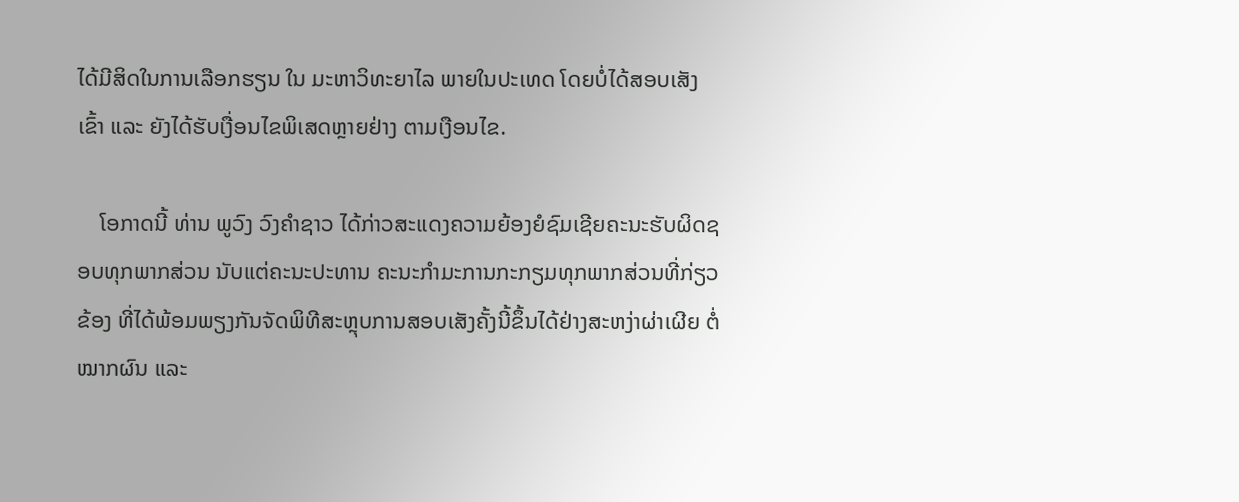ໄດ້ມີສິດໃນການເລືອກຮຽນ ໃນ ມະຫາວິທະຍາໄລ ພາຍໃນປະເທດ ໂດຍບໍ່ໄດ້ສອບເສັງເຂົ້າ ແລະ ຍັງໄດ້ຮັບເງື່ອນໄຂພິເສດຫຼາຍຢ່າງ ຕາມເງືອນໄຂ.

    ໂອກາດນີ້ ທ່ານ ພູວົງ ວົງຄຳຊາວ ໄດ້ກ່າວສະແດງຄວາມຍ້ອງຍໍຊົມເຊີຍຄະນະຮັບຜິດຊອບທຸກພາກສ່ວນ ນັບແຕ່ຄະນະປະທານ ຄະນະກຳມະການກະກຽມທຸກພາກສ່ວນທີ່ກ່ຽວຂ້ອງ ທີ່ໄດ້ພ້ອມພຽງກັນຈັດພິທີສະຫຼຸບການສອບເສັງຄັ້ງນີ້ຂຶ້ນໄດ້ຢ່າງສະຫງ່າຜ່າເຜີຍ ຕໍ່ໝາກຜົນ ແລະ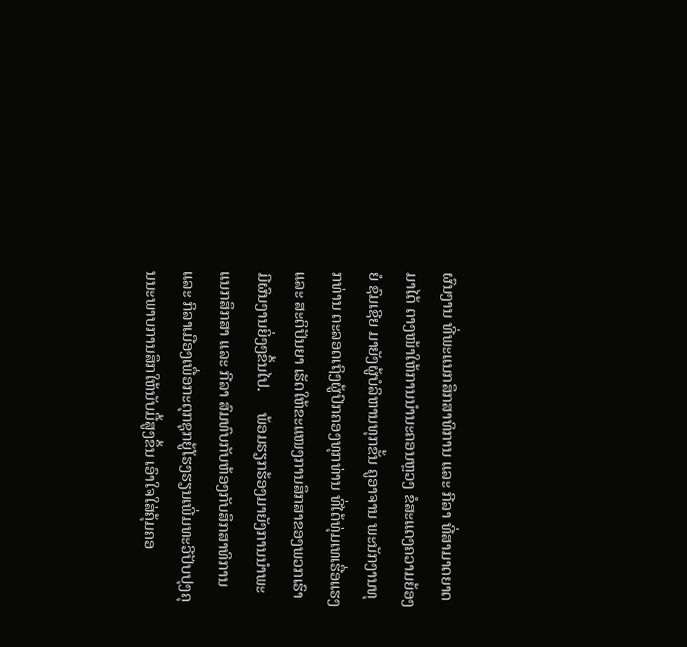ຜົນງານ ທີ່ພະແນກສຶກສາທິການ ແລະ ກີລາ ທີ່ສາມາດຍາດມາໄດ້ ຕາງໜ້າໃຫ້ການນໍານະຄອນຫຼວງ ຂໍສະແດງຄວາມຍ້ອງຍໍ ຊົມເຊີຍ ມາຍັງຜູ້ບໍລິຫານທຸກຂັ້ນ ຄູອາຈານ ພະນັກງານທຸກທ່ານ ຕະລອດເຖິງຜູ້ປົກຄອງທຸກທ່ານ ທີ່ໄດ້ທຸ່ມເທເຮື່ອແຮງ ແລະ ສະຕິປັນຍາ ເຮັດໃຫ້ຂະແໜງການສຶກສາຂອງພວກເຮົາມີຜົນງານຍິ່ງໆຂຶ້ນໄປ.     ພ້ອມຮຽກຮ້ອງມາຍັງການນຳພະແນກສຶກສາ ແລະ ກີລາ ສົມທົບກັບຫ້ອງກັບສຶກສາທິການ ແລະ ກິລາເມືອງເພື່ອກະຕຸກຊຸກຍູ້ໂຮງຮຽນເພີ່ມທະວີປັບປຸງຄຸນນະພາບການສຶກໃຫ້ນັບມື້ສູງຂຶ້ນ ເອົາໃຈໃສ່ຄຸ້ມຄອ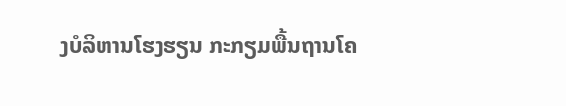ງບໍລິຫານໂຮງຮຽນ ກະກຽມພື້ນຖານໂຄ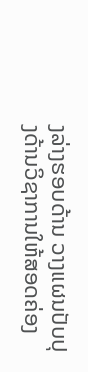ງລ່າງຮອບດ້ານ ວາງແຜນປັບປຸງດ້ານວິຊາການໃຫ້ສອດຄ່ອງ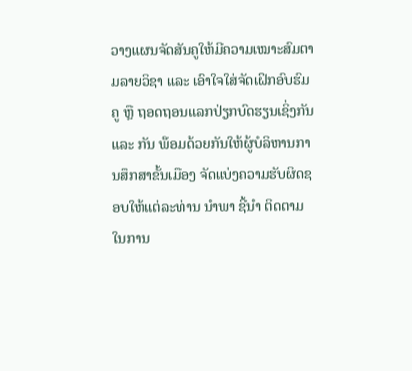ວາງແຜນຈັດສັນຄູໃຫ້ມີຄວາມເໝາະສົມຕາມລາຍວິຊາ ແລະ ເອົາໃຈໃສ່ຈັດເຝິກອົບຮົມຄູ ຫຼື ຖອດຖອນແລກປ່ຽກບົດຮຽນເຊິ່ງກັນ ແລະ ກັນ ພ໊ອມດ້ວຍກັນໃຫ້ຜູ້ບໍລິຫານການສຶກສາຂັ້ນເມືອງ ຈັດແບ່ງຄວາມຮັບຜິດຊອບໃຫ້ແຕ່ລະທ່ານ ນໍາພາ ຊີ້ນໍາ ຕິດຕາມ ໃນການ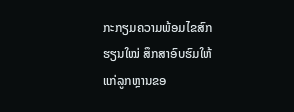ກະກຽມຄວາມພ້ອມໄຂສົກຮຽນໃໝ່ ສຶກສາອົບຮົມໃຫ້ແກ່ລູກຫຼານຂອ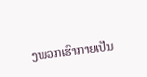ງພວກເຮົາກາຍເປັນ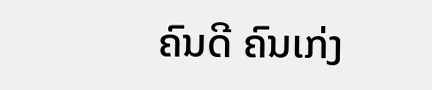ຄົນດີ ຄົນເກ່ງ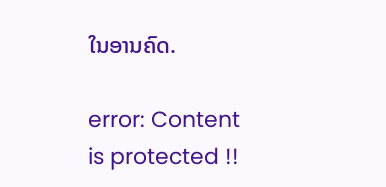ໃນອານຄົດ.

error: Content is protected !!